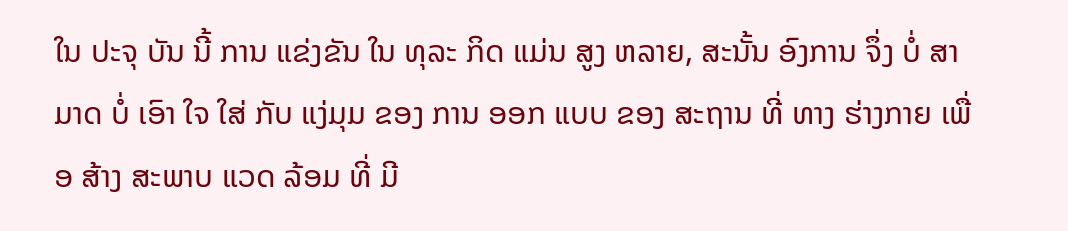ໃນ ປະຈຸ ບັນ ນີ້ ການ ແຂ່ງຂັນ ໃນ ທຸລະ ກິດ ແມ່ນ ສູງ ຫລາຍ, ສະນັ້ນ ອົງການ ຈຶ່ງ ບໍ່ ສາມາດ ບໍ່ ເອົາ ໃຈ ໃສ່ ກັບ ແງ່ມຸມ ຂອງ ການ ອອກ ແບບ ຂອງ ສະຖານ ທີ່ ທາງ ຮ່າງກາຍ ເພື່ອ ສ້າງ ສະພາບ ແວດ ລ້ອມ ທີ່ ມີ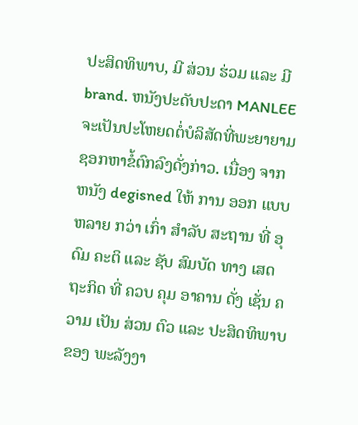ປະສິດທິພາບ, ມີ ສ່ວນ ຮ່ວມ ແລະ ມີ brand. ຫນັງປະດັບປະດາ MANLEE ຈະເປັນປະໂຫຍດຕໍ່ບໍລິສັດທີ່ພະຍາຍາມຊອກຫາຂໍ້ຕົກລົງດັ່ງກ່າວ. ເນື່ອງ ຈາກ ຫນັງ degisned ໃຫ້ ການ ອອກ ແບບ ຫລາຍ ກວ່າ ເກົ່າ ສໍາລັບ ສະຖານ ທີ່ ອຸດົມ ຄະຕິ ແລະ ຊັບ ສົມບັດ ທາງ ເສດຖະກິດ ທີ່ ຄວບ ຄຸມ ອາຄານ ດັ່ງ ເຊັ່ນ ຄວາມ ເປັນ ສ່ວນ ຕົວ ແລະ ປະສິດທິພາບ ຂອງ ພະລັງງາ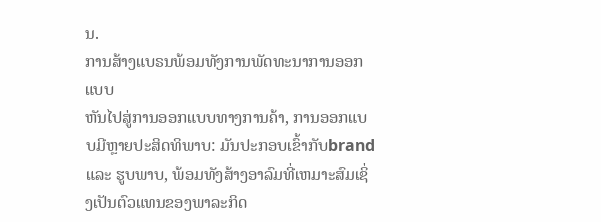ນ.
ການສ້າງແບຣນພ້ອມທັງການພັດທະນາການອອກແບບ
ຫັນໄປສູ່ການອອກແບບທາງການຄ້າ, ການອອກແບບມີຫຼາຍປະສິດທິພາບ: ມັນປະກອບເຂົ້າກັບbrand ແລະ ຮູບພາບ, ພ້ອມທັງສ້າງອາລົມທີ່ເຫມາະສົມເຊິ່ງເປັນຕົວແທນຂອງພາລະກິດ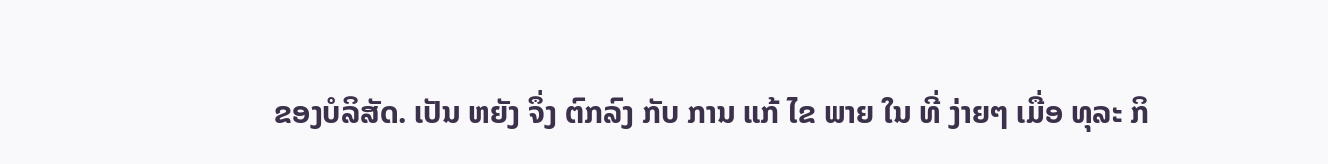ຂອງບໍລິສັດ. ເປັນ ຫຍັງ ຈຶ່ງ ຕົກລົງ ກັບ ການ ແກ້ ໄຂ ພາຍ ໃນ ທີ່ ງ່າຍໆ ເມື່ອ ທຸລະ ກິ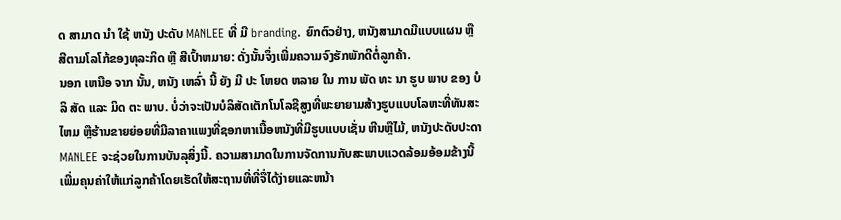ດ ສາມາດ ນໍາ ໃຊ້ ຫນັງ ປະດັບ MANLEE ທີ່ ມີ branding. ຍົກຕົວຢ່າງ, ຫນັງສາມາດມີແບບແຜນ ຫຼື ສີຕາມໂລໂກ້ຂອງທຸລະກິດ ຫຼື ສີເປົ້າຫມາຍ: ດັ່ງນັ້ນຈຶ່ງເພີ່ມຄວາມຈົງຮັກພັກດີຕໍ່ລູກຄ້າ.
ນອກ ເຫນືອ ຈາກ ນັ້ນ, ຫນັງ ເຫລົ່າ ນີ້ ຍັງ ມີ ປະ ໂຫຍດ ຫລາຍ ໃນ ການ ພັດ ທະ ນາ ຮູບ ພາບ ຂອງ ບໍ ລິ ສັດ ແລະ ມິດ ຕະ ພາບ. ບໍ່ວ່າຈະເປັນບໍລິສັດເຕັກໂນໂລຊີສູງທີ່ພະຍາຍາມສ້າງຮູບແບບໂລຫະທີ່ທັນສະໄຫມ ຫຼືຮ້ານຂາຍຍ່ອຍທີ່ມີລາຄາແພງທີ່ຊອກຫາເນື້ອຫນັງທີ່ມີຮູບແບບເຊັ່ນ ຫີນຫຼືໄມ້, ຫນັງປະດັບປະດາ MANLEE ຈະຊ່ວຍໃນການບັນລຸສິ່ງນີ້. ຄວາມສາມາດໃນການຈັດການກັບສະພາບແວດລ້ອມອ້ອມຂ້າງນີ້ເພີ່ມຄຸນຄ່າໃຫ້ແກ່ລູກຄ້າໂດຍເຮັດໃຫ້ສະຖານທີ່ທີ່ຈື່ໄດ້ງ່າຍແລະຫນ້າ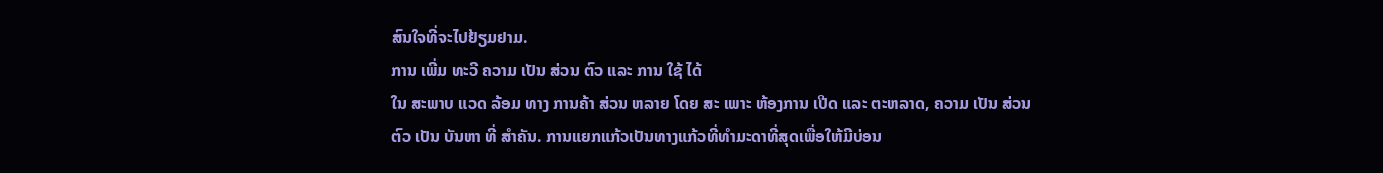ສົນໃຈທີ່ຈະໄປຢ້ຽມຢາມ.
ການ ເພີ່ມ ທະວີ ຄວາມ ເປັນ ສ່ວນ ຕົວ ແລະ ການ ໃຊ້ ໄດ້
ໃນ ສະພາບ ແວດ ລ້ອມ ທາງ ການຄ້າ ສ່ວນ ຫລາຍ ໂດຍ ສະ ເພາະ ຫ້ອງການ ເປີດ ແລະ ຕະຫລາດ, ຄວາມ ເປັນ ສ່ວນ ຕົວ ເປັນ ບັນຫາ ທີ່ ສໍາຄັນ. ການແຍກແກ້ວເປັນທາງແກ້ວທີ່ທໍາມະດາທີ່ສຸດເພື່ອໃຫ້ມີບ່ອນ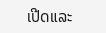ເປີດແລະ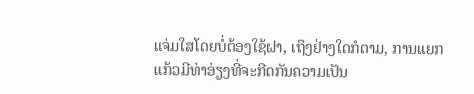ແຈ່ມໃສໂດຍບໍ່ຕ້ອງໃຊ້ຝາ, ເຖິງຢ່າງໃດກໍຕາມ, ການແຍກແກ້ວມີທ່າອ່ຽງທີ່ຈະກີດກັນຄວາມເປັນ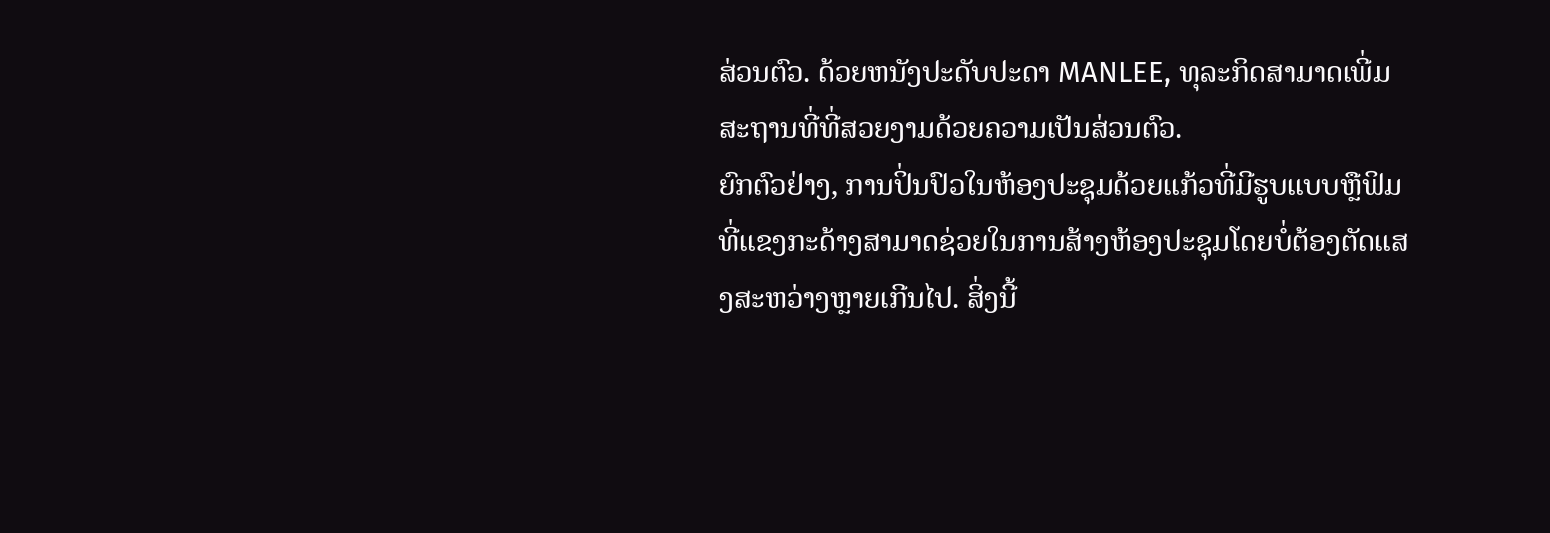ສ່ວນຕົວ. ດ້ວຍຫນັງປະດັບປະດາ MANLEE, ທຸລະກິດສາມາດເພີ່ມສະຖານທີ່ທີ່ສວຍງາມດ້ວຍຄວາມເປັນສ່ວນຕົວ.
ຍົກຕົວຢ່າງ, ການປິ່ນປົວໃນຫ້ອງປະຊຸມດ້ວຍແກ້ວທີ່ມີຮູບແບບຫຼືຟິມທີ່ແຂງກະດ້າງສາມາດຊ່ວຍໃນການສ້າງຫ້ອງປະຊຸມໂດຍບໍ່ຕ້ອງຕັດແສງສະຫວ່າງຫຼາຍເກີນໄປ. ສິ່ງນີ້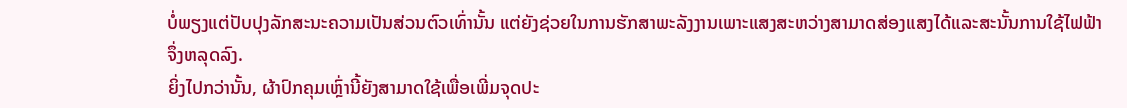ບໍ່ພຽງແຕ່ປັບປຸງລັກສະນະຄວາມເປັນສ່ວນຕົວເທົ່ານັ້ນ ແຕ່ຍັງຊ່ວຍໃນການຮັກສາພະລັງງານເພາະແສງສະຫວ່າງສາມາດສ່ອງແສງໄດ້ແລະສະນັ້ນການໃຊ້ໄຟຟ້າຈຶ່ງຫລຸດລົງ.
ຍິ່ງໄປກວ່ານັ້ນ, ຜ້າປົກຄຸມເຫຼົ່ານີ້ຍັງສາມາດໃຊ້ເພື່ອເພີ່ມຈຸດປະ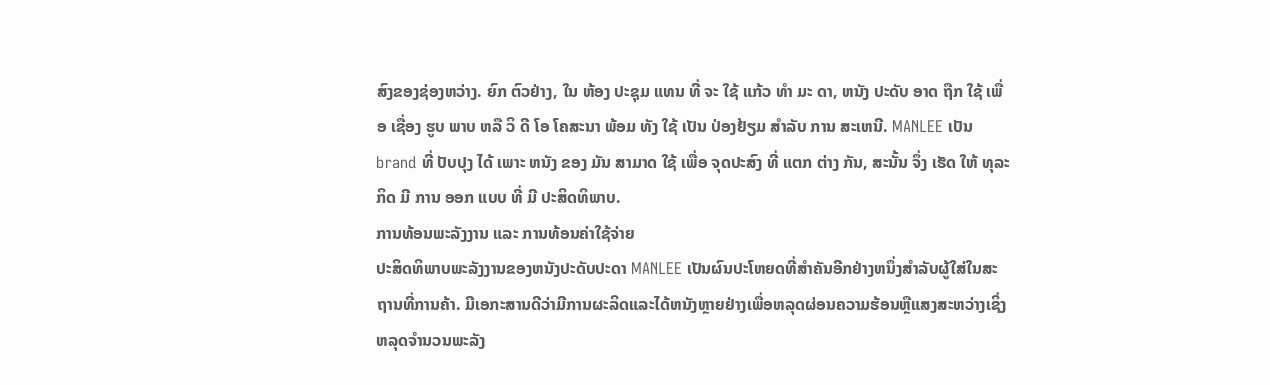ສົງຂອງຊ່ອງຫວ່າງ. ຍົກ ຕົວຢ່າງ, ໃນ ຫ້ອງ ປະຊຸມ ແທນ ທີ່ ຈະ ໃຊ້ ແກ້ວ ທໍາ ມະ ດາ, ຫນັງ ປະດັບ ອາດ ຖືກ ໃຊ້ ເພື່ອ ເຊື່ອງ ຮູບ ພາບ ຫລື ວິ ດີ ໂອ ໂຄສະນາ ພ້ອມ ທັງ ໃຊ້ ເປັນ ປ່ອງຢ້ຽມ ສໍາລັບ ການ ສະເຫນີ. MANLEE ເປັນ brand ທີ່ ປັບປຸງ ໄດ້ ເພາະ ຫນັງ ຂອງ ມັນ ສາມາດ ໃຊ້ ເພື່ອ ຈຸດປະສົງ ທີ່ ແຕກ ຕ່າງ ກັນ, ສະນັ້ນ ຈຶ່ງ ເຮັດ ໃຫ້ ທຸລະ ກິດ ມີ ການ ອອກ ແບບ ທີ່ ມີ ປະສິດທິພາບ.
ການທ້ອນພະລັງງານ ແລະ ການທ້ອນຄ່າໃຊ້ຈ່າຍ
ປະສິດທິພາບພະລັງງານຂອງຫນັງປະດັບປະດາ MANLEE ເປັນຜົນປະໂຫຍດທີ່ສໍາຄັນອີກຢ່າງຫນຶ່ງສໍາລັບຜູ້ໃສ່ໃນສະຖານທີ່ການຄ້າ. ມີເອກະສານດີວ່າມີການຜະລິດແລະໄດ້ຫນັງຫຼາຍຢ່າງເພື່ອຫລຸດຜ່ອນຄວາມຮ້ອນຫຼືແສງສະຫວ່າງເຊິ່ງຫລຸດຈໍານວນພະລັງ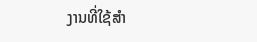ງານທີ່ໃຊ້ສໍາ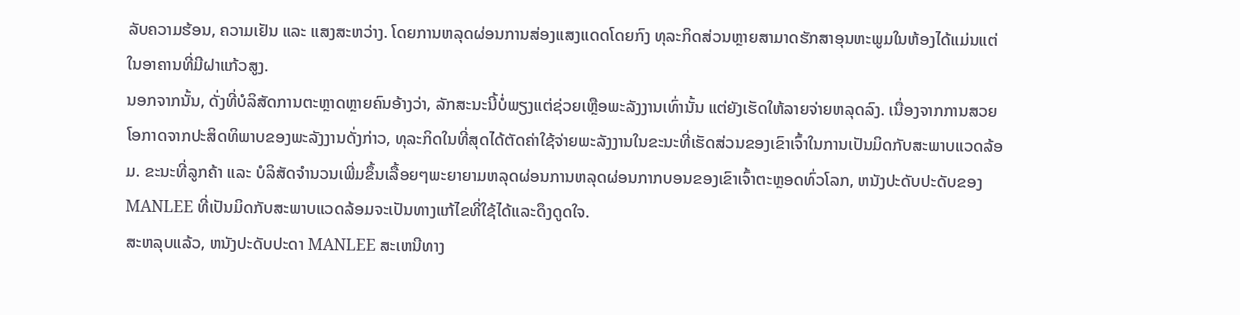ລັບຄວາມຮ້ອນ, ຄວາມເຢັນ ແລະ ແສງສະຫວ່າງ. ໂດຍການຫລຸດຜ່ອນການສ່ອງແສງແດດໂດຍກົງ ທຸລະກິດສ່ວນຫຼາຍສາມາດຮັກສາອຸນຫະພູມໃນຫ້ອງໄດ້ແມ່ນແຕ່ໃນອາຄານທີ່ມີຝາແກ້ວສູງ.
ນອກຈາກນັ້ນ, ດັ່ງທີ່ບໍລິສັດການຕະຫຼາດຫຼາຍຄົນອ້າງວ່າ, ລັກສະນະນີ້ບໍ່ພຽງແຕ່ຊ່ວຍເຫຼືອພະລັງງານເທົ່ານັ້ນ ແຕ່ຍັງເຮັດໃຫ້ລາຍຈ່າຍຫລຸດລົງ. ເນື່ອງຈາກການສວຍໂອກາດຈາກປະສິດທິພາບຂອງພະລັງງານດັ່ງກ່າວ, ທຸລະກິດໃນທີ່ສຸດໄດ້ຕັດຄ່າໃຊ້ຈ່າຍພະລັງງານໃນຂະນະທີ່ເຮັດສ່ວນຂອງເຂົາເຈົ້າໃນການເປັນມິດກັບສະພາບແວດລ້ອມ. ຂະນະທີ່ລູກຄ້າ ແລະ ບໍລິສັດຈໍານວນເພີ່ມຂຶ້ນເລື້ອຍໆພະຍາຍາມຫລຸດຜ່ອນການຫລຸດຜ່ອນກາກບອນຂອງເຂົາເຈົ້າຕະຫຼອດທົ່ວໂລກ, ຫນັງປະດັບປະດັບຂອງ MANLEE ທີ່ເປັນມິດກັບສະພາບແວດລ້ອມຈະເປັນທາງແກ້ໄຂທີ່ໃຊ້ໄດ້ແລະດຶງດູດໃຈ.
ສະຫລຸບແລ້ວ, ຫນັງປະດັບປະດາ MANLEE ສະເຫນີທາງ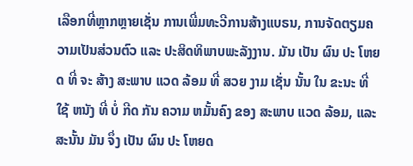ເລືອກທີ່ຫຼາກຫຼາຍເຊັ່ນ ການເພີ່ມທະວີການສ້າງແບຣນ, ການຈັດຕຽມຄວາມເປັນສ່ວນຕົວ ແລະ ປະສິດທິພາບພະລັງງານ. ມັນ ເປັນ ຜົນ ປະ ໂຫຍດ ທີ່ ຈະ ສ້າງ ສະພາບ ແວດ ລ້ອມ ທີ່ ສວຍ ງາມ ເຊັ່ນ ນັ້ນ ໃນ ຂະນະ ທີ່ ໃຊ້ ຫນັງ ທີ່ ບໍ່ ກີດ ກັນ ຄວາມ ຫມັ້ນຄົງ ຂອງ ສະພາບ ແວດ ລ້ອມ, ແລະ ສະນັ້ນ ມັນ ຈຶ່ງ ເປັນ ຜົນ ປະ ໂຫຍດ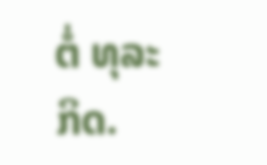ຕໍ່ ທຸລະ ກິດ.